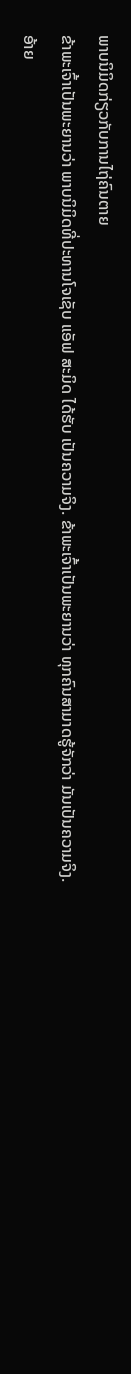ພາບນິມິດກ່ຽວກັບການໄຖ່ຄົນຕາຍ
ຂ້າພະເຈົ້າເປັນພະຍານວ່າ ພາບນິມິດທີ່ປະທານໂຈເຊັບ ແອັຟ ສະມິດ ໄດ້ຮັບ ເປັນຄວາມຈິງ. ຂ້າພະເຈົ້າເປັນພະຍານວ່າ ທຸກຄົນສາມາດຮູ້ຈັກວ່າ ມັນເປັນຄວາມຈິງ.
ອ້າຍ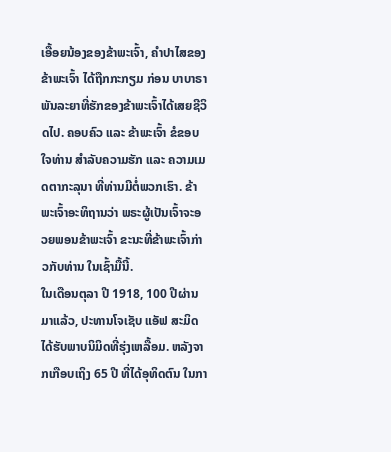ເອື້ອຍນ້ອງຂອງຂ້າພະເຈົ້າ, ຄຳປາໄສຂອງຂ້າພະເຈົ້າ ໄດ້ຖືກກະກຽມ ກ່ອນ ບາບາຣາ ພັນລະຍາທີ່ຮັກຂອງຂ້າພະເຈົ້າໄດ້ເສຍຊີວິດໄປ. ຄອບຄົວ ແລະ ຂ້າພະເຈົ້າ ຂໍຂອບໃຈທ່ານ ສຳລັບຄວາມຮັກ ແລະ ຄວາມເມດຕາກະລຸນາ ທີ່ທ່ານມີຕໍ່ພວກເຮົາ. ຂ້າພະເຈົ້າອະທິຖານວ່າ ພຣະຜູ້ເປັນເຈົ້າຈະອວຍພອນຂ້າພະເຈົ້າ ຂະນະທີ່ຂ້າພະເຈົ້າກ່າວກັບທ່ານ ໃນເຊົ້າມື້ນີ້.
ໃນເດືອນຕຸລາ ປີ 1918, 100 ປີຜ່ານມາແລ້ວ, ປະທານໂຈເຊັບ ແອັຟ ສະມິດ ໄດ້ຮັບພາບນິມິດທີ່ຮຸ່ງເຫລື້ອມ. ຫລັງຈາກເກືອບເຖິງ 65 ປີ ທີ່ໄດ້ອຸທິດຕົນ ໃນກາ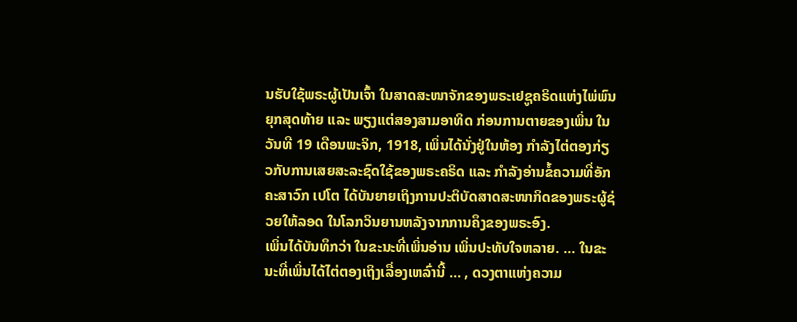ນຮັບໃຊ້ພຣະຜູ້ເປັນເຈົ້າ ໃນສາດສະໜາຈັກຂອງພຣະເຢຊູຄຣິດແຫ່ງໄພ່ພົນຍຸກສຸດທ້າຍ ແລະ ພຽງແຕ່ສອງສາມອາທິດ ກ່ອນການຕາຍຂອງເພິ່ນ ໃນວັນທີ 19 ເດືອນພະຈິກ, 1918, ເພິ່ນໄດ້ນັ່ງຢູ່ໃນຫ້ອງ ກຳລັງໄຕ່ຕອງກ່ຽວກັບການເສຍສະລະຊົດໃຊ້ຂອງພຣະຄຣິດ ແລະ ກຳລັງອ່ານຂໍ້ຄວາມທີ່ອັກຄະສາວົກ ເປໂຕ ໄດ້ບັນຍາຍເຖິງການປະຕິບັດສາດສະໜາກິດຂອງພຣະຜູ້ຊ່ວຍໃຫ້ລອດ ໃນໂລກວິນຍານຫລັງຈາກການຄຶງຂອງພຣະອົງ.
ເພິ່ນໄດ້ບັນທຶກວ່າ ໃນຂະນະທີ່ເພິ່ນອ່ານ ເພິ່ນປະທັບໃຈຫລາຍ. … ໃນຂະນະທີ່ເພິ່ນໄດ້ໄຕ່ຕອງເຖິງເລື່ອງເຫລົ່ານີ້ … , ດວງຕາແຫ່ງຄວາມ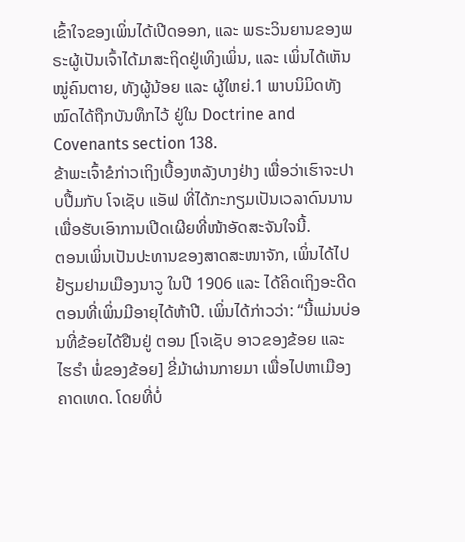ເຂົ້າໃຈຂອງເພິ່ນໄດ້ເປີດອອກ, ແລະ ພຣະວິນຍານຂອງພຣະຜູ້ເປັນເຈົ້າໄດ້ມາສະຖິດຢູ່ເທິງເພິ່ນ, ແລະ ເພິ່ນໄດ້ເຫັນໝູ່ຄົນຕາຍ, ທັງຜູ້ນ້ອຍ ແລະ ຜູ້ໃຫຍ່.1 ພາບນິມິດທັງໝົດໄດ້ຖືກບັນທຶກໄວ້ ຢູ່ໃນ Doctrine and Covenants section 138.
ຂ້າພະເຈົ້າຂໍກ່າວເຖິງເບື້ອງຫລັງບາງຢ່າງ ເພື່ອວ່າເຮົາຈະປາບປື້ມກັບ ໂຈເຊັບ ແອັຟ ທີ່ໄດ້ກະກຽມເປັນເວລາດົນນານ ເພື່ອຮັບເອົາການເປີດເຜີຍທີ່ໜ້າອັດສະຈັນໃຈນີ້.
ຕອນເພິ່ນເປັນປະທານຂອງສາດສະໜາຈັກ, ເພິ່ນໄດ້ໄປຢ້ຽມຢາມເມືອງນາວູ ໃນປີ 1906 ແລະ ໄດ້ຄິດເຖິງອະດີດຕອນທີ່ເພິ່ນມີອາຍຸໄດ້ຫ້າປີ. ເພິ່ນໄດ້ກ່າວວ່າ: “ນີ້ແມ່ນບ່ອນທີ່ຂ້ອຍໄດ້ຢືນຢູ່ ຕອນ [ໂຈເຊັບ ອາວຂອງຂ້ອຍ ແລະ ໄຮຣຳ ພໍ່ຂອງຂ້ອຍ] ຂີ່ມ້າຜ່ານກາຍມາ ເພື່ອໄປຫາເມືອງຄາດເທດ. ໂດຍທີ່ບໍ່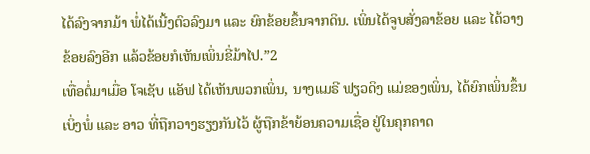ໄດ້ລົງຈາກມ້າ ພໍ່ໄດ້ເນີ້ງຕົວລົງມາ ແລະ ຍົກຂ້ອຍຂຶ້ນຈາກດິນ. ເພິ່ນໄດ້ຈູບສັ່ງລາຂ້ອຍ ແລະ ໄດ້ວາງຂ້ອຍລົງອີກ ແລ້ວຂ້ອຍກໍເຫັນເພິ່ນຂີ່ມ້າໄປ.”2
ເທື່ອຕໍ່ມາເມື່ອ ໂຈເຊັບ ແອັຟ ໄດ້ເຫັນພວກເພິ່ນ, ນາງແມຣີ ຟຽວດິງ ແມ່ຂອງເພິ່ນ, ໄດ້ຍົກເພິ່ນຂຶ້ນເບິ່ງພໍ່ ແລະ ອາວ ທີ່ຖືກວາງຮຽງກັນໄວ້ ຜູ້ຖືກຂ້າຍ້ອນຄວາມເຊື່ອ ຢູ່ໃນຄຸກຄາດ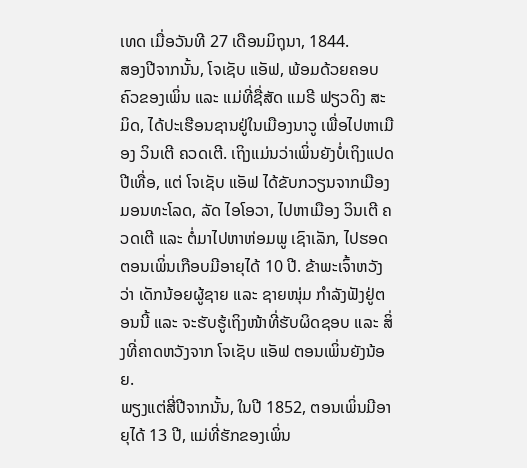ເທດ ເມື່ອວັນທີ 27 ເດືອນມິຖຸນາ, 1844.
ສອງປີຈາກນັ້ນ, ໂຈເຊັບ ແອັຟ, ພ້ອມດ້ວຍຄອບຄົວຂອງເພິ່ນ ແລະ ແມ່ທີ່ຊື່ສັດ ແມຣີ ຟຽວດິງ ສະມິດ, ໄດ້ປະເຮືອນຊານຢູ່ໃນເມືອງນາວູ ເພື່ອໄປຫາເມືອງ ວິນເຕີ ຄວດເຕີ. ເຖິງແມ່ນວ່າເພິ່ນຍັງບໍ່ເຖິງແປດປີເທື່ອ, ແຕ່ ໂຈເຊັບ ແອັຟ ໄດ້ຂັບກວຽນຈາກເມືອງ ມອນທະໂລດ, ລັດ ໄອໂອວາ, ໄປຫາເມືອງ ວິນເຕີ ຄວດເຕີ ແລະ ຕໍ່ມາໄປຫາຫ່ອມພູ ເຊົາເລັກ, ໄປຮອດຕອນເພິ່ນເກືອບມີອາຍຸໄດ້ 10 ປີ. ຂ້າພະເຈົ້າຫວັງວ່າ ເດັກນ້ອຍຜູ້ຊາຍ ແລະ ຊາຍໜຸ່ມ ກຳລັງຟັງຢູ່ຕອນນີ້ ແລະ ຈະຮັບຮູ້ເຖິງໜ້າທີ່ຮັບຜິດຊອບ ແລະ ສິ່ງທີ່ຄາດຫວັງຈາກ ໂຈເຊັບ ແອັຟ ຕອນເພິ່ນຍັງນ້ອຍ.
ພຽງແຕ່ສີ່ປີຈາກນັ້ນ, ໃນປີ 1852, ຕອນເພິ່ນມີອາຍຸໄດ້ 13 ປີ, ແມ່ທີ່ຮັກຂອງເພິ່ນ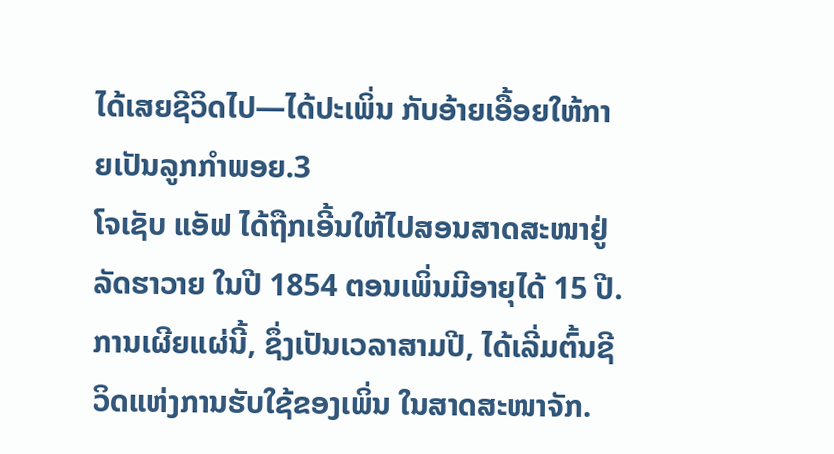ໄດ້ເສຍຊີວິດໄປ—ໄດ້ປະເພິ່ນ ກັບອ້າຍເອື້ອຍໃຫ້ກາຍເປັນລູກກຳພອຍ.3
ໂຈເຊັບ ແອັຟ ໄດ້ຖືກເອີ້ນໃຫ້ໄປສອນສາດສະໜາຢູ່ລັດຮາວາຍ ໃນປີ 1854 ຕອນເພິ່ນມີອາຍຸໄດ້ 15 ປີ. ການເຜີຍແຜ່ນີ້, ຊຶ່ງເປັນເວລາສາມປີ, ໄດ້ເລີ່ມຕົ້ນຊີວິດແຫ່ງການຮັບໃຊ້ຂອງເພິ່ນ ໃນສາດສະໜາຈັກ.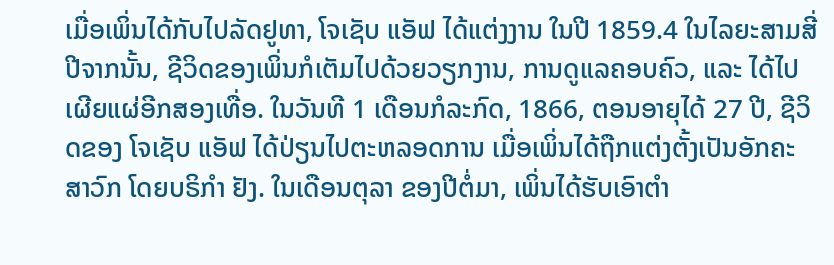ເມື່ອເພິ່ນໄດ້ກັບໄປລັດຢູທາ, ໂຈເຊັບ ແອັຟ ໄດ້ແຕ່ງງານ ໃນປີ 1859.4 ໃນໄລຍະສາມສີ່ປີຈາກນັ້ນ, ຊີວິດຂອງເພິ່ນກໍເຕັມໄປດ້ວຍວຽກງານ, ການດູແລຄອບຄົວ, ແລະ ໄດ້ໄປເຜີຍແຜ່ອີກສອງເທື່ອ. ໃນວັນທີ 1 ເດືອນກໍລະກົດ, 1866, ຕອນອາຍຸໄດ້ 27 ປີ, ຊີວິດຂອງ ໂຈເຊັບ ແອັຟ ໄດ້ປ່ຽນໄປຕະຫລອດການ ເມື່ອເພິ່ນໄດ້ຖືກແຕ່ງຕັ້ງເປັນອັກຄະສາວົກ ໂດຍບຣິກຳ ຢັງ. ໃນເດືອນຕຸລາ ຂອງປີຕໍ່ມາ, ເພິ່ນໄດ້ຮັບເອົາຕຳ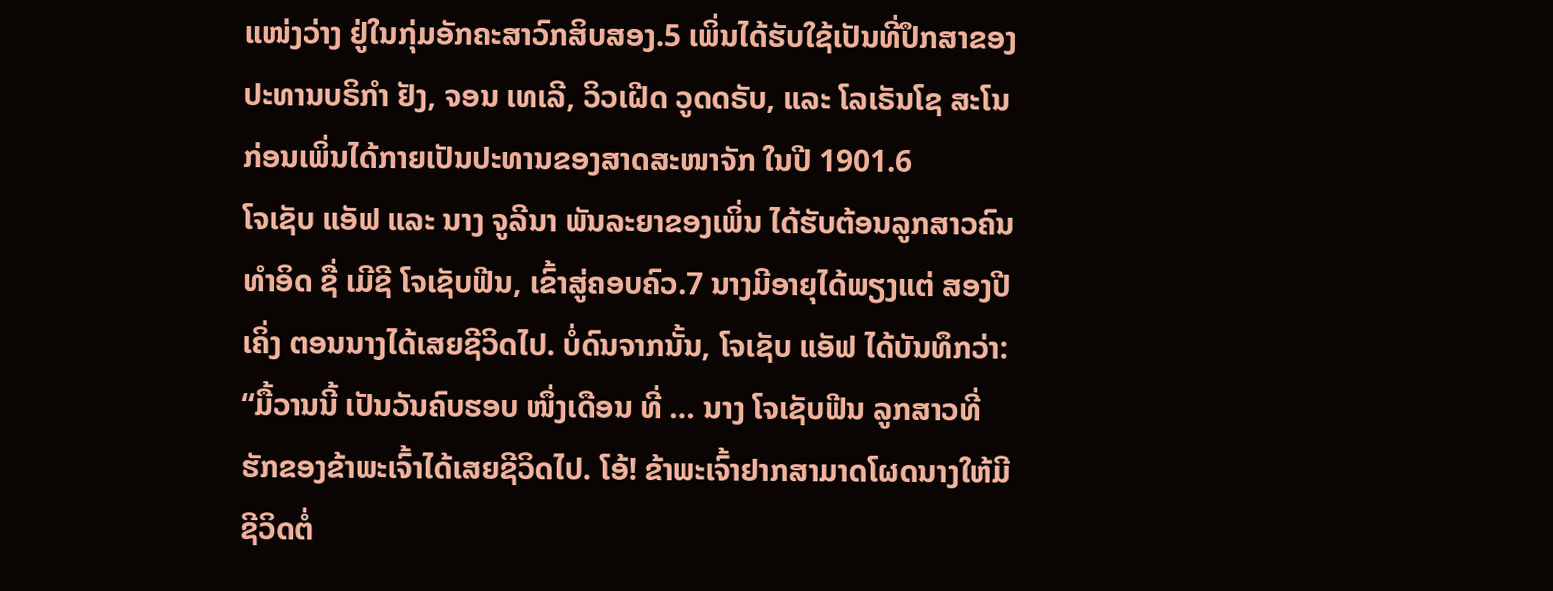ແໜ່ງວ່າງ ຢູ່ໃນກຸ່ມອັກຄະສາວົກສິບສອງ.5 ເພິ່ນໄດ້ຮັບໃຊ້ເປັນທີ່ປຶກສາຂອງປະທານບຣິກຳ ຢັງ, ຈອນ ເທເລີ, ວິວເຝີດ ວູດດຣັບ, ແລະ ໂລເຣັນໂຊ ສະໂນ ກ່ອນເພິ່ນໄດ້ກາຍເປັນປະທານຂອງສາດສະໜາຈັກ ໃນປີ 1901.6
ໂຈເຊັບ ແອັຟ ແລະ ນາງ ຈູລີນາ ພັນລະຍາຂອງເພິ່ນ ໄດ້ຮັບຕ້ອນລູກສາວຄົນທຳອິດ ຊື່ ເມີຊີ ໂຈເຊັບຟີນ, ເຂົ້າສູ່ຄອບຄົວ.7 ນາງມີອາຍຸໄດ້ພຽງແຕ່ ສອງປີເຄິ່ງ ຕອນນາງໄດ້ເສຍຊີວິດໄປ. ບໍ່ດົນຈາກນັ້ນ, ໂຈເຊັບ ແອັຟ ໄດ້ບັນທຶກວ່າ: “ມື້ວານນີ້ ເປັນວັນຄົບຮອບ ໜຶ່ງເດືອນ ທີ່ … ນາງ ໂຈເຊັບຟີນ ລູກສາວທີ່ຮັກຂອງຂ້າພະເຈົ້າໄດ້ເສຍຊີວິດໄປ. ໂອ້! ຂ້າພະເຈົ້າຢາກສາມາດໂຜດນາງໃຫ້ມີຊີວິດຕໍ່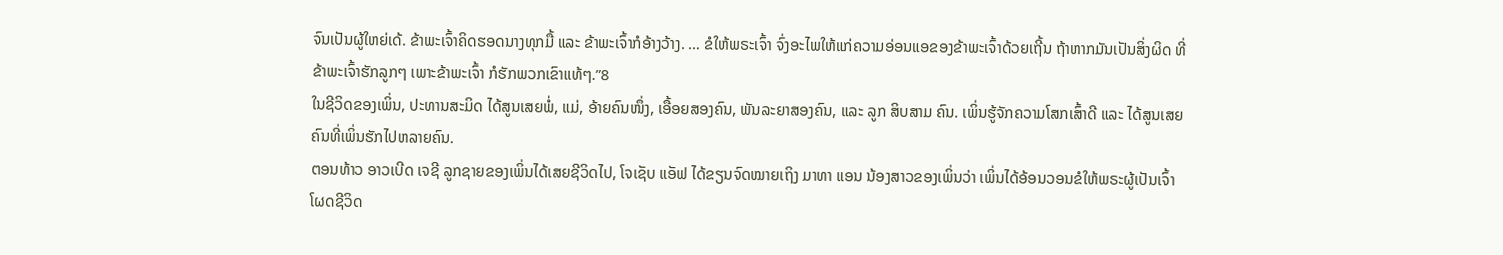ຈົນເປັນຜູ້ໃຫຍ່ເດ້. ຂ້າພະເຈົ້າຄິດຮອດນາງທຸກມື້ ແລະ ຂ້າພະເຈົ້າກໍອ້າງວ້າງ. … ຂໍໃຫ້ພຣະເຈົ້າ ຈົ່ງອະໄພໃຫ້ແກ່ຄວາມອ່ອນແອຂອງຂ້າພະເຈົ້າດ້ວຍເຖີ້ນ ຖ້າຫາກມັນເປັນສິ່ງຜິດ ທີ່ຂ້າພະເຈົ້າຮັກລູກໆ ເພາະຂ້າພະເຈົ້າ ກໍຮັກພວກເຂົາແທ້ໆ.”8
ໃນຊີວິດຂອງເພິ່ນ, ປະທານສະມິດ ໄດ້ສູນເສຍພໍ່, ແມ່, ອ້າຍຄົນໜຶ່ງ, ເອື້ອຍສອງຄົນ, ພັນລະຍາສອງຄົນ, ແລະ ລູກ ສິບສາມ ຄົນ. ເພິ່ນຮູ້ຈັກຄວາມໂສກເສົ້າດີ ແລະ ໄດ້ສູນເສຍຄົນທີ່ເພິ່ນຮັກໄປຫລາຍຄົນ.
ຕອນທ້າວ ອາວເບີດ ເຈຊີ ລູກຊາຍຂອງເພິ່ນໄດ້ເສຍຊີວິດໄປ, ໂຈເຊັບ ແອັຟ ໄດ້ຂຽນຈົດໝາຍເຖິງ ມາທາ ແອນ ນ້ອງສາວຂອງເພິ່ນວ່າ ເພິ່ນໄດ້ອ້ອນວອນຂໍໃຫ້ພຣະຜູ້ເປັນເຈົ້າໂຜດຊີວິດ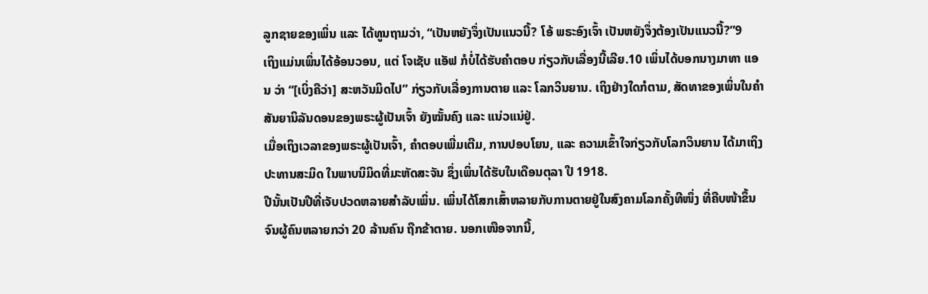ລູກຊາຍຂອງເພິ່ນ ແລະ ໄດ້ທູນຖາມວ່າ, “ເປັນຫຍັງຈຶ່ງເປັນແນວນີ້? ໂອ້ ພຣະອົງເຈົ້າ ເປັນຫຍັງຈຶ່ງຕ້ອງເປັນແນວນີ້?”9
ເຖິງແມ່ນເພິ່ນໄດ້ອ້ອນວອນ, ແຕ່ ໂຈເຊັບ ແອັຟ ກໍບໍ່ໄດ້ຮັບຄຳຕອບ ກ່ຽວກັບເລື່ອງນີ້ເລີຍ.10 ເພິ່ນໄດ້ບອກນາງມາທາ ແອນ ວ່າ “[ເບິ່ງຄືວ່າ] ສະຫວັນມິດໄປ” ກ່ຽວກັບເລື່ອງການຕາຍ ແລະ ໂລກວິນຍານ. ເຖິງຢ່າງໃດກໍຕາມ, ສັດທາຂອງເພິ່ນໃນຄຳສັນຍານິລັນດອນຂອງພຣະຜູ້ເປັນເຈົ້າ ຍັງໝັ້ນຄົງ ແລະ ແນ່ວແນ່ຢູ່.
ເມື່ອເຖິງເວລາຂອງພຣະຜູ້ເປັນເຈົ້າ, ຄຳຕອບເພີ່ມເຕີມ, ການປອບໂຍນ, ແລະ ຄວາມເຂົ້າໃຈກ່ຽວກັບໂລກວິນຍານ ໄດ້ມາເຖິງປະທານສະມິດ ໃນພາບນິມິດທີ່ມະຫັດສະຈັນ ຊຶ່ງເພິ່ນໄດ້ຮັບໃນເດືອນຕຸລາ ປີ 1918.
ປີນັ້ນເປັນປີທີ່ເຈັບປວດຫລາຍສຳລັບເພິ່ນ. ເພິ່ນໄດ້ໂສກເສົ້າຫລາຍກັບການຕາຍຢູ່ໃນສົງຄາມໂລກຄັ້ງທີໜຶ່ງ ທີ່ຄືບໜ້າຂຶ້ນ ຈົນຜູ້ຄົນຫລາຍກວ່າ 20 ລ້ານຄົນ ຖືກຂ້າຕາຍ. ນອກເໜືອຈາກນີ້,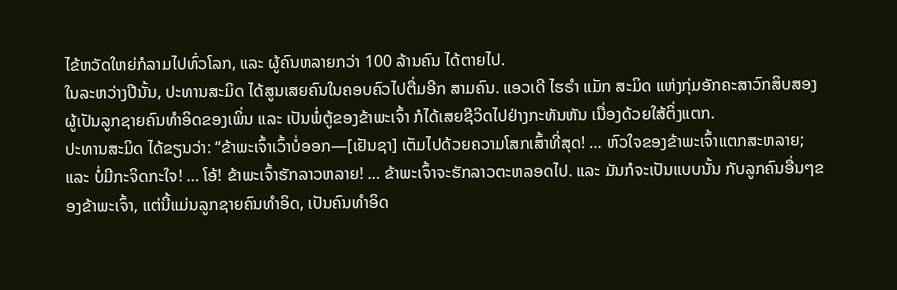ໄຂ້ຫວັດໃຫຍ່ກໍລາມໄປທົ່ວໂລກ, ແລະ ຜູ້ຄົນຫລາຍກວ່າ 100 ລ້ານຄົນ ໄດ້ຕາຍໄປ.
ໃນລະຫວ່າງປີນັ້ນ, ປະທານສະມິດ ໄດ້ສູນເສຍຄົນໃນຄອບຄົວໄປຕື່ມອີກ ສາມຄົນ. ແອວເດີ ໄຮຣຳ ແມັກ ສະມິດ ແຫ່ງກຸ່ມອັກຄະສາວົກສິບສອງ ຜູ້ເປັນລູກຊາຍຄົນທຳອິດຂອງເພິ່ນ ແລະ ເປັນພໍ່ຕູ້ຂອງຂ້າພະເຈົ້າ ກໍໄດ້ເສຍຊີວິດໄປຢ່າງກະທັນຫັນ ເນື່ອງດ້ວຍໃສ້ຕິ່ງແຕກ.
ປະທານສະມິດ ໄດ້ຂຽນວ່າ: “ຂ້າພະເຈົ້າເວົ້າບໍ່ອອກ—[ເຢັນຊາ] ເຕັມໄປດ້ວຍຄວາມໂສກເສົ້າທີ່ສຸດ! … ຫົວໃຈຂອງຂ້າພະເຈົ້າແຕກສະຫລາຍ; ແລະ ບໍ່ມີກະຈິດກະໃຈ! … ໂອ້! ຂ້າພະເຈົ້າຮັກລາວຫລາຍ! … ຂ້າພະເຈົ້າຈະຮັກລາວຕະຫລອດໄປ. ແລະ ມັນກໍຈະເປັນແບບນັ້ນ ກັບລູກຄົນອື່ນໆຂອງຂ້າພະເຈົ້າ, ແຕ່ນີ້ແມ່ນລູກຊາຍຄົນທຳອິດ, ເປັນຄົນທຳອິດ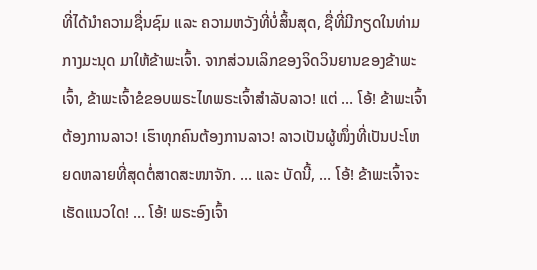ທີ່ໄດ້ນຳຄວາມຊື່ນຊົມ ແລະ ຄວາມຫວັງທີ່ບໍ່ສິ້ນສຸດ, ຊື່ທີ່ມີກຽດໃນທ່າມກາງມະນຸດ ມາໃຫ້ຂ້າພະເຈົ້າ. ຈາກສ່ວນເລິກຂອງຈິດວິນຍານຂອງຂ້າພະເຈົ້າ, ຂ້າພະເຈົ້າຂໍຂອບພຣະໄທພຣະເຈົ້າສຳລັບລາວ! ແຕ່ … ໂອ້! ຂ້າພະເຈົ້າຕ້ອງການລາວ! ເຮົາທຸກຄົນຕ້ອງການລາວ! ລາວເປັນຜູ້ໜຶ່ງທີ່ເປັນປະໂຫຍດຫລາຍທີ່ສຸດຕໍ່ສາດສະໜາຈັກ. … ແລະ ບັດນີ້, … ໂອ້! ຂ້າພະເຈົ້າຈະເຮັດແນວໃດ! … ໂອ້! ພຣະອົງເຈົ້າ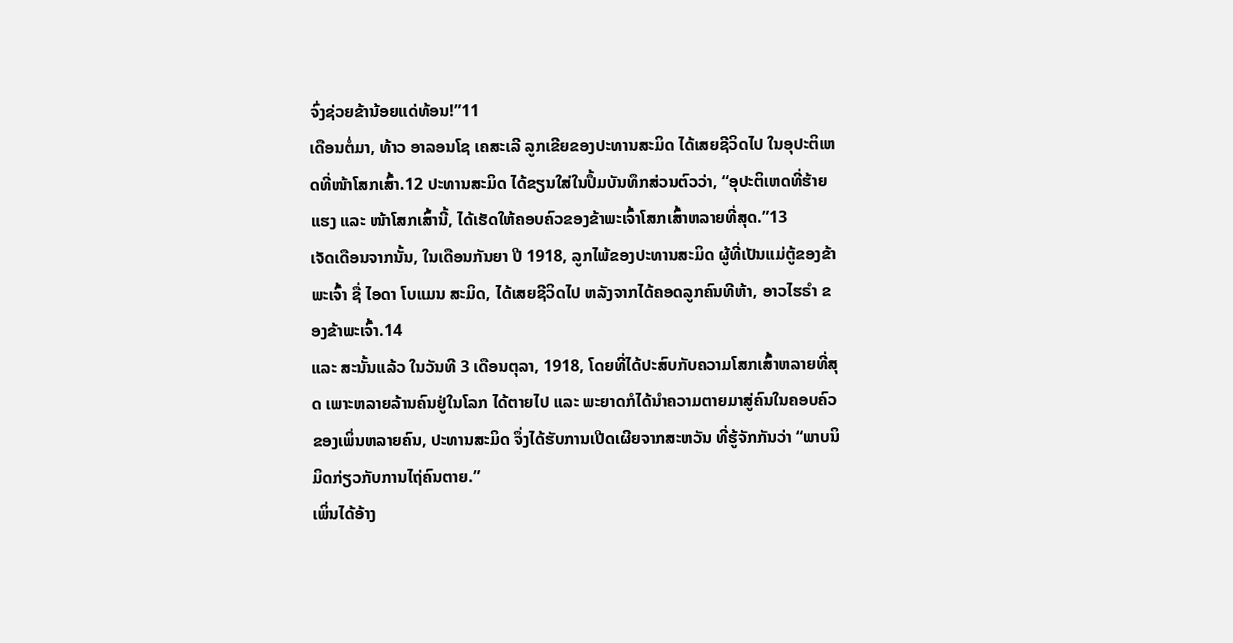ຈົ່ງຊ່ວຍຂ້ານ້ອຍແດ່ທ້ອນ!”11
ເດືອນຕໍ່ມາ, ທ້າວ ອາລອນໂຊ ເຄສະເລີ ລູກເຂີຍຂອງປະທານສະມິດ ໄດ້ເສຍຊີວິດໄປ ໃນອຸປະຕິເຫດທີ່ໜ້າໂສກເສົ້າ.12 ປະທານສະມິດ ໄດ້ຂຽນໃສ່ໃນປຶ້ມບັນທຶກສ່ວນຕົວວ່າ, “ອຸປະຕິເຫດທີ່ຮ້າຍແຮງ ແລະ ໜ້າໂສກເສົ້ານີ້, ໄດ້ເຮັດໃຫ້ຄອບຄົວຂອງຂ້າພະເຈົ້າໂສກເສົ້າຫລາຍທີ່ສຸດ.”13
ເຈັດເດືອນຈາກນັ້ນ, ໃນເດືອນກັນຍາ ປີ 1918, ລູກໄພ້ຂອງປະທານສະມິດ ຜູ້ທີ່ເປັນແມ່ຕູ້ຂອງຂ້າພະເຈົ້າ ຊື່ ໄອດາ ໂບແມນ ສະມິດ, ໄດ້ເສຍຊີວິດໄປ ຫລັງຈາກໄດ້ຄອດລູກຄົນທີຫ້າ, ອາວໄຮຣຳ ຂອງຂ້າພະເຈົ້າ.14
ແລະ ສະນັ້ນແລ້ວ ໃນວັນທີ 3 ເດືອນຕຸລາ, 1918, ໂດຍທີ່ໄດ້ປະສົບກັບຄວາມໂສກເສົ້າຫລາຍທີ່ສຸດ ເພາະຫລາຍລ້ານຄົນຢູ່ໃນໂລກ ໄດ້ຕາຍໄປ ແລະ ພະຍາດກໍໄດ້ນຳຄວາມຕາຍມາສູ່ຄົນໃນຄອບຄົວຂອງເພິ່ນຫລາຍຄົນ, ປະທານສະມິດ ຈຶ່ງໄດ້ຮັບການເປີດເຜີຍຈາກສະຫວັນ ທີ່ຮູ້ຈັກກັນວ່າ “ພາບນິມິດກ່ຽວກັບການໄຖ່ຄົນຕາຍ.”
ເພິ່ນໄດ້ອ້າງ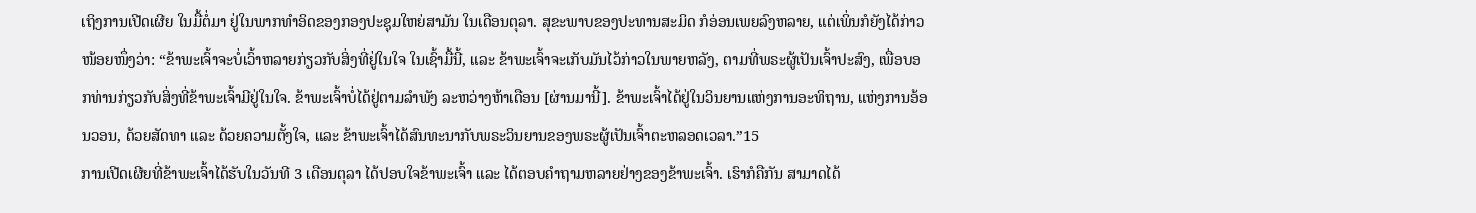ເຖິງການເປີດເຜີຍ ໃນມື້ຕໍ່ມາ ຢູ່ໃນພາກທຳອິດຂອງກອງປະຊຸມໃຫຍ່ສາມັນ ໃນເດືອນຕຸລາ. ສຸຂະພາບຂອງປະທານສະມິດ ກໍອ່ອນເພຍລົງຫລາຍ, ແຕ່ເພິ່ນກໍຍັງໄດ້ກ່າວໜ້ອຍໜຶ່ງວ່າ: “ຂ້າພະເຈົ້າຈະບໍ່ເວົ້າຫລາຍກ່ຽວກັບສິ່ງທີ່ຢູ່ໃນໃຈ ໃນເຊົ້າມື້ນີ້, ແລະ ຂ້າພະເຈົ້າຈະເກັບມັນໄວ້ກ່າວໃນພາຍຫລັງ, ຕາມທີ່ພຣະຜູ້ເປັນເຈົ້າປະສົງ, ເພື່ອບອກທ່ານກ່ຽວກັບສິ່ງທີ່ຂ້າພະເຈົ້າມີຢູ່ໃນໃຈ. ຂ້າພະເຈົ້າບໍ່ໄດ້ຢູ່ຕາມລຳພັງ ລະຫວ່າງຫ້າເດືອນ [ຜ່ານມານີ້]. ຂ້າພະເຈົ້າໄດ້ຢູ່ໃນວິນຍານແຫ່ງການອະທິຖານ, ແຫ່ງການອ້ອນວອນ, ດ້ວຍສັດທາ ແລະ ດ້ວຍຄວາມຕັ້ງໃຈ, ແລະ ຂ້າພະເຈົ້າໄດ້ສົນທະນາກັບພຣະວິນຍານຂອງພຣະຜູ້ເປັນເຈົ້າຕະຫລອດເວລາ.”15
ການເປີດເຜີຍທີ່ຂ້າພະເຈົ້າໄດ້ຮັບໃນວັນທີ 3 ເດືອນຕຸລາ ໄດ້ປອບໃຈຂ້າພະເຈົ້າ ແລະ ໄດ້ຕອບຄຳຖາມຫລາຍຢ່າງຂອງຂ້າພະເຈົ້າ. ເຮົາກໍຄືກັນ ສາມາດໄດ້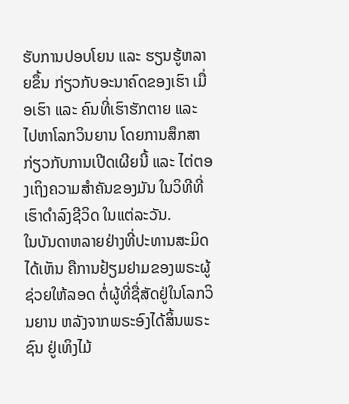ຮັບການປອບໂຍນ ແລະ ຮຽນຮູ້ຫລາຍຂຶ້ນ ກ່ຽວກັບອະນາຄົດຂອງເຮົາ ເມື່ອເຮົາ ແລະ ຄົນທີ່ເຮົາຮັກຕາຍ ແລະ ໄປຫາໂລກວິນຍານ ໂດຍການສຶກສາກ່ຽວກັບການເປີດເຜີຍນີ້ ແລະ ໄຕ່ຕອງເຖິງຄວາມສຳຄັນຂອງມັນ ໃນວິທີທີ່ເຮົາດຳລົງຊີວິດ ໃນແຕ່ລະວັນ.
ໃນບັນດາຫລາຍຢ່າງທີ່ປະທານສະມິດ ໄດ້ເຫັນ ຄືການຢ້ຽມຢາມຂອງພຣະຜູ້ຊ່ວຍໃຫ້ລອດ ຕໍ່ຜູ້ທີ່ຊື່ສັດຢູ່ໃນໂລກວິນຍານ ຫລັງຈາກພຣະອົງໄດ້ສິ້ນພຣະຊົນ ຢູ່ເທິງໄມ້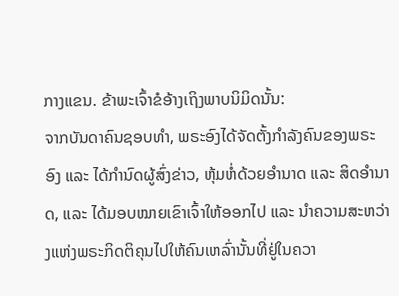ກາງແຂນ. ຂ້າພະເຈົ້າຂໍອ້າງເຖິງພາບນິມິດນັ້ນ:
ຈາກບັນດາຄົນຊອບທຳ, ພຣະອົງໄດ້ຈັດຕັ້ງກຳລັງຄົນຂອງພຣະອົງ ແລະ ໄດ້ກຳນົດຜູ້ສົ່ງຂ່າວ, ຫຸ້ມຫໍ່ດ້ວຍອຳນາດ ແລະ ສິດອຳນາດ, ແລະ ໄດ້ມອບໝາຍເຂົາເຈົ້າໃຫ້ອອກໄປ ແລະ ນຳຄວາມສະຫວ່າງແຫ່ງພຣະກິດຕິຄຸນໄປໃຫ້ຄົນເຫລົ່ານັ້ນທີ່ຢູ່ໃນຄວາ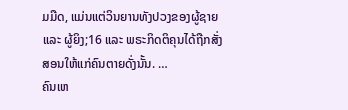ມມືດ, ແມ່ນແຕ່ວິນຍານທັງປວງຂອງຜູ້ຊາຍ ແລະ ຜູ້ຍິງ;16 ແລະ ພຣະກິດຕິຄຸນໄດ້ຖືກສັ່ງສອນໃຫ້ແກ່ຄົນຕາຍດັ່ງນັ້ນ. …
ຄົນເຫ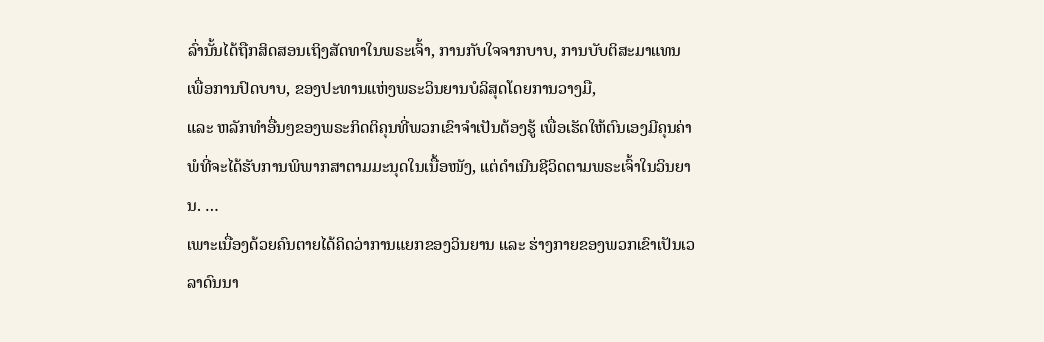ລົ່ານັ້ນໄດ້ຖືກສິດສອນເຖິງສັດທາໃນພຣະເຈົ້າ, ການກັບໃຈຈາກບາບ, ການບັບຕິສະມາແທນ ເພື່ອການປົດບາບ, ຂອງປະທານແຫ່ງພຣະວິນຍານບໍລິສຸດໂດຍການວາງມື,
ແລະ ຫລັກທຳອື່ນໆຂອງພຣະກິດຕິຄຸນທີ່ພວກເຂົາຈຳເປັນຕ້ອງຮູ້ ເພື່ອເຮັດໃຫ້ຕົນເອງມີຄຸນຄ່າພໍທີ່ຈະໄດ້ຮັບການພິພາກສາຕາມມະນຸດໃນເນື້ອໜັງ, ແຕ່ດຳເນີນຊີວິດຕາມພຣະເຈົ້າໃນວິນຍານ. …
ເພາະເນື່ອງດ້ວຍຄົນຕາຍໄດ້ຄິດວ່າການແຍກຂອງວິນຍານ ແລະ ຮ່າງກາຍຂອງພວກເຂົາເປັນເວລາດົນນາ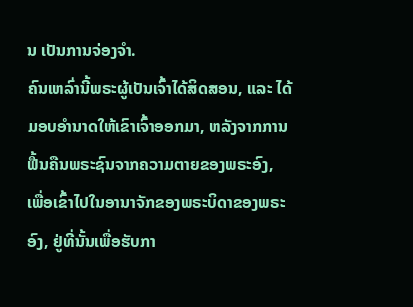ນ ເປັນການຈ່ອງຈຳ.
ຄົນເຫລົ່ານີ້ພຣະຜູ້ເປັນເຈົ້າໄດ້ສິດສອນ, ແລະ ໄດ້ມອບອຳນາດໃຫ້ເຂົາເຈົ້າອອກມາ, ຫລັງຈາກການຟື້ນຄືນພຣະຊົນຈາກຄວາມຕາຍຂອງພຣະອົງ, ເພື່ອເຂົ້າໄປໃນອານາຈັກຂອງພຣະບິດາຂອງພຣະອົງ, ຢູ່ທີ່ນັ້ນເພື່ອຮັບກາ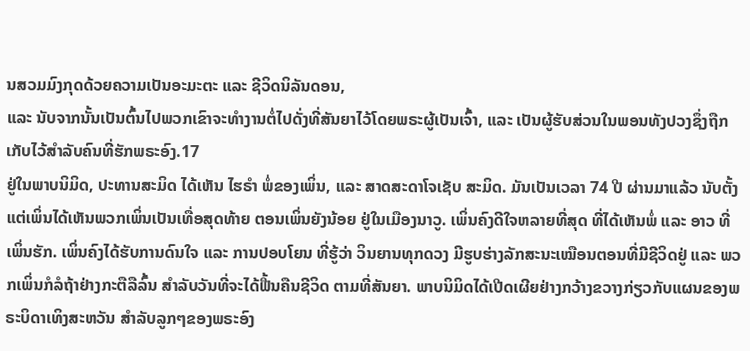ນສວມມົງກຸດດ້ວຍຄວາມເປັນອະມະຕະ ແລະ ຊີວິດນິລັນດອນ,
ແລະ ນັບຈາກນັ້ນເປັນຕົ້ນໄປພວກເຂົາຈະທຳງານຕໍ່ໄປດັ່ງທີ່ສັນຍາໄວ້ໂດຍພຣະຜູ້ເປັນເຈົ້າ, ແລະ ເປັນຜູ້ຮັບສ່ວນໃນພອນທັງປວງຊຶ່ງຖືກເກັບໄວ້ສຳລັບຄົນທີ່ຮັກພຣະອົງ.17
ຢູ່ໃນພາບນິມິດ, ປະທານສະມິດ ໄດ້ເຫັນ ໄຮຣຳ ພໍ່ຂອງເພິ່ນ, ແລະ ສາດສະດາໂຈເຊັບ ສະມິດ. ມັນເປັນເວລາ 74 ປີ ຜ່ານມາແລ້ວ ນັບຕັ້ງແຕ່ເພິ່ນໄດ້ເຫັນພວກເພິ່ນເປັນເທື່ອສຸດທ້າຍ ຕອນເພິ່ນຍັງນ້ອຍ ຢູ່ໃນເມືອງນາວູ. ເພິ່ນຄົງດີໃຈຫລາຍທີ່ສຸດ ທີ່ໄດ້ເຫັນພໍ່ ແລະ ອາວ ທີ່ເພິ່ນຮັກ. ເພິ່ນຄົງໄດ້ຮັບການດົນໃຈ ແລະ ການປອບໂຍນ ທີ່ຮູ້ວ່າ ວິນຍານທຸກດວງ ມີຮູບຮ່າງລັກສະນະເໝືອນຕອນທີ່ມີຊີວິດຢູ່ ແລະ ພວກເພິ່ນກໍລໍຖ້າຢ່າງກະຕືລືລົ້ນ ສຳລັບວັນທີ່ຈະໄດ້ຟື້ນຄືນຊີວິດ ຕາມທີ່ສັນຍາ. ພາບນິມິດໄດ້ເປີດເຜີຍຢ່າງກວ້າງຂວາງກ່ຽວກັບແຜນຂອງພຣະບິດາເທິງສະຫວັນ ສຳລັບລູກໆຂອງພຣະອົງ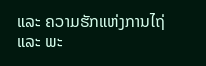ແລະ ຄວາມຮັກແຫ່ງການໄຖ່ ແລະ ພະ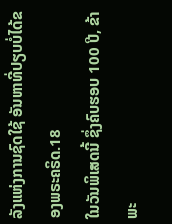ລັງແຫ່ງການຊົດໃຊ້ ອັນຫາທີ່ປຽບບໍ່ໄດ້ຂອງພຣະຄຣິດ.18
ໃນວັນພິເສດນີ້ ຊຶ່ງຄົບຮອບ 100 ປີ, ຂ້າພະ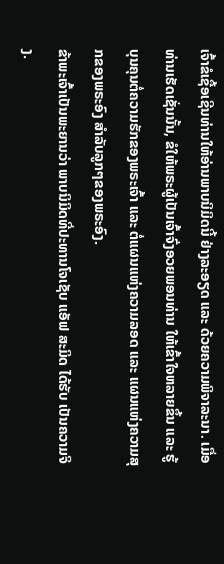ເຈົ້າຂໍເຊື້ອເຊີນທ່ານໃຫ້ອ່ານພາບນິມິດນີ້ ຢ່າງລະອຽດ ແລະ ດ້ວຍຄວາມພິຈາລະນາ. ເມື່ອທ່ານເຮັດເຊັ່ນນັ້ນ, ຂໍໃຫ້ພຣະຜູ້ເປັນເຈົ້າຈົ່ງອວຍພອນທ່ານ ໃຫ້ເຂົ້າໃຈຫລາຍຂຶ້ນ ແລະ ຮູ້ບຸນຄຸນຕໍ່ຄວາມຮັກຂອງພຣະເຈົ້າ ແລະ ຕໍ່ແຜນແຫ່ງຄວາມລອດ ແລະ ແຜນແຫ່ງຄວາມສຸກຂອງພຣະອົງ ສຳລັບລູກໆຂອງພຣະອົງ.
ຂ້າພະເຈົ້າເປັນພະຍານວ່າ ພາບນິມິດທີ່ປະທານໂຈເຊັບ ແອັຟ ສະມິດ ໄດ້ຮັບ ເປັນຄວາມຈິງ.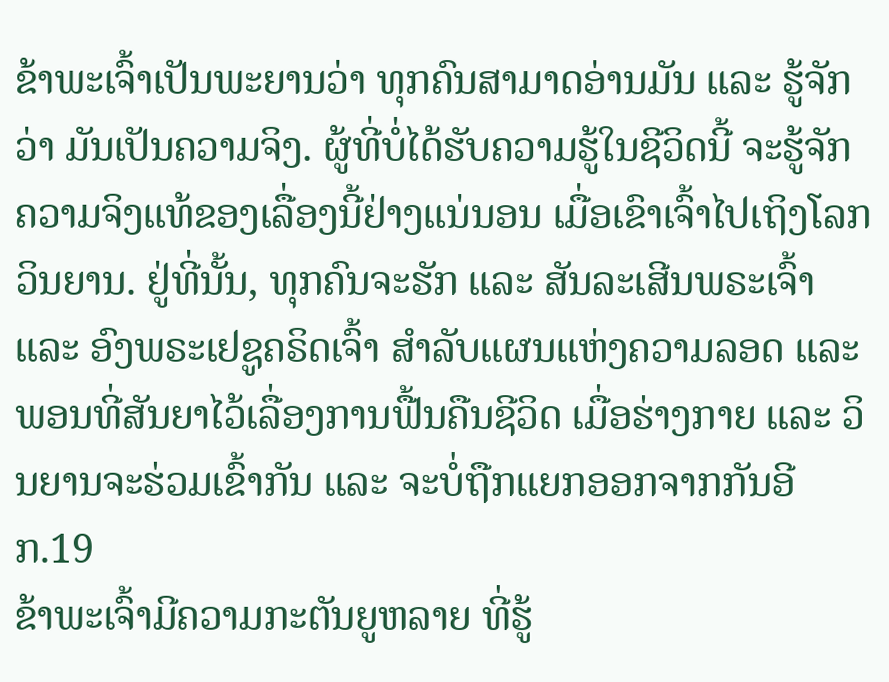ຂ້າພະເຈົ້າເປັນພະຍານວ່າ ທຸກຄົນສາມາດອ່ານມັນ ແລະ ຮູ້ຈັກວ່າ ມັນເປັນຄວາມຈິງ. ຜູ້ທີ່ບໍ່ໄດ້ຮັບຄວາມຮູ້ໃນຊີວິດນີ້ ຈະຮູ້ຈັກຄວາມຈິງແທ້ຂອງເລື່ອງນີ້ຢ່າງແນ່ນອນ ເມື່ອເຂົາເຈົ້າໄປເຖິງໂລກວິນຍານ. ຢູ່ທີ່ນັ້ນ, ທຸກຄົນຈະຮັກ ແລະ ສັນລະເສີນພຣະເຈົ້າ ແລະ ອົງພຣະເຢຊູຄຣິດເຈົ້າ ສຳລັບແຜນແຫ່ງຄວາມລອດ ແລະ ພອນທີ່ສັນຍາໄວ້ເລື່ອງການຟື້ນຄືນຊີວິດ ເມື່ອຮ່າງກາຍ ແລະ ວິນຍານຈະຮ່ວມເຂົ້າກັນ ແລະ ຈະບໍ່ຖືກແຍກອອກຈາກກັນອີກ.19
ຂ້າພະເຈົ້າມີຄວາມກະຕັນຍູຫລາຍ ທີ່ຮູ້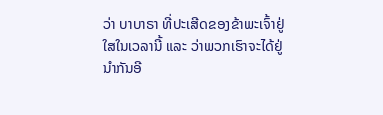ວ່າ ບາບາຣາ ທີ່ປະເສີດຂອງຂ້າພະເຈົ້າຢູ່ໃສໃນເວລານີ້ ແລະ ວ່າພວກເຮົາຈະໄດ້ຢູ່ນຳກັນອີ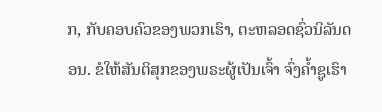ກ, ກັບຄອບຄົວຂອງພວກເຮົາ, ຕະຫລອດຊົ່ວນິລັນດອນ. ຂໍໃຫ້ສັນຕິສຸກຂອງພຣະຜູ້ເປັນເຈົ້າ ຈົ່ງຄ້ຳຊູເຮົາ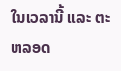ໃນເວລານີ້ ແລະ ຕະຫລອດ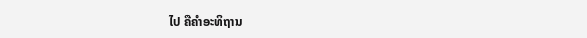ໄປ ຄືຄຳອະທິຖານ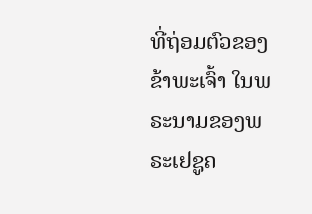ທີ່ຖ່ອມຕົວຂອງຂ້າພະເຈົ້າ ໃນພຣະນາມຂອງພຣະເຢຊູຄ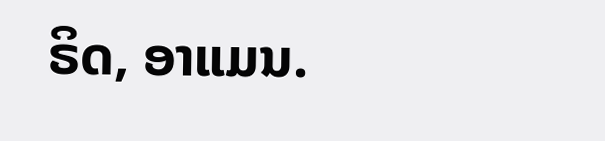ຣິດ, ອາແມນ.